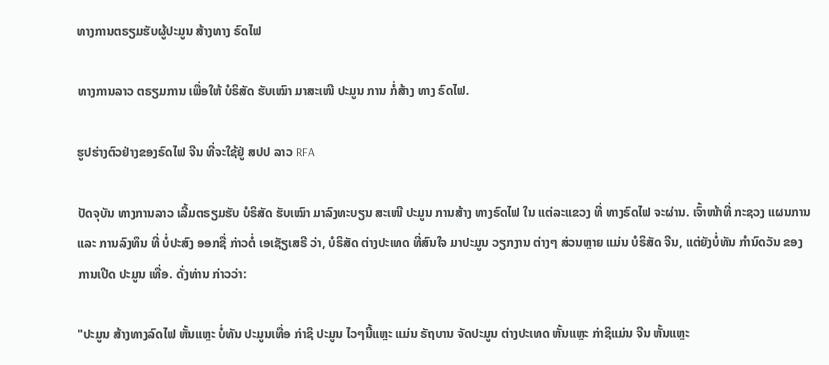ທາງການຕຣຽມຮັບຜູ້ປະມູນ ສ້າງທາງ ຣົດໄຟ

ທາງການລາວ ຕຣຽມການ ເພື່ອໃຫ້ ບໍຣິສັດ ຮັບເໝົາ ມາສະເໜີ ປະມູນ ການ ກໍ່ສ້າງ ທາງ ຣົດໄຟ.

ຮູປຮ່າງຕົວຢ່າງຂອງຣົດໄຟ ຈີນ ທີ່ຈະໃຊ້ຢູ່ ສປປ ລາວ RFA

ປັດຈຸບັນ ທາງການລາວ ເລີ້ມຕຣຽມຮັບ ບໍຣິສັດ ຮັບເໝົາ ມາລົງທະບຽນ ສະເໜີ ປະມູນ ການສ້າງ ທາງຣົດໄຟ ໃນ ແຕ່ລະແຂວງ ທີ່ ທາງຣົດໄຟ ຈະຜ່ານ. ເຈົ້າໜ້າທີ່ ກະຊວງ ແຜນການ ແລະ ການລົງທຶນ ທີ່ ບໍ່ປະສົງ ອອກຊື່ ກ່າວຕໍ່ ເອເຊັຽເສຣີ ວ່າ, ບໍຣິສັດ ຕ່າງປະເທດ ທີ່ສົນໃຈ ມາປະມູນ ວຽກງານ ຕ່າງໆ ສ່ວນຫຼາຍ ແມ່ນ ບໍຣິສັດ ຈີນ, ແຕ່ຍັງບໍ່ທັນ ກໍານົດວັນ ຂອງການເປີດ ປະມູນ ເທື່ອ. ດັ່ງທ່ານ ກ່າວວ່າ:

"ປະມູນ ສ້າງທາງລົດໄຟ ຫັ້ນແຫຼະ ບໍ່ທັນ ປະມູນເທື່ອ ກ່າຊິ ປະມູນ ໄວໆນີ້ແຫຼະ ແມ່ນ ຣັຖບານ ຈັດປະມູນ ຕ່າງປະເທດ ຫັ້ນແຫຼະ ກ່າຊິແມ່ນ ຈີນ ຫັ້ນແຫຼະ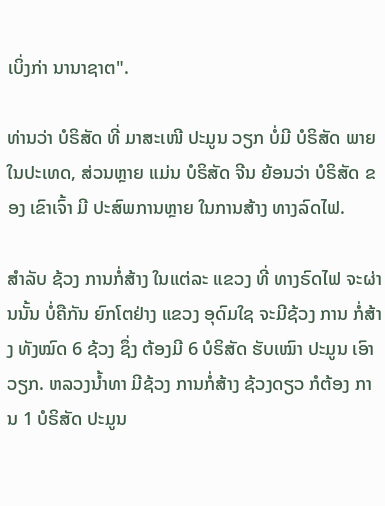ເບິ່ງກ່າ ນານາຊາຕ".

ທ່ານວ່າ ບໍຣິສັດ ທີ່ ມາສະເໜີ ປະມູນ ວຽກ ບໍ່ມີ ບໍຣິສັດ ພາຍໃນປະເທດ, ສ່ວນຫຼາຍ ແມ່ນ ບໍຣິສັດ ຈີນ ຍ້ອນວ່າ ບໍຣິສັດ ຂອງ ເຂົາເຈົ້າ ມີ ປະສົພການຫຼາຍ ໃນການສ້າງ ທາງລົດໄຟ.

ສໍາລັບ ຊ້ວງ ການກໍ່ສ້າງ ໃນແຕ່ລະ ແຂວງ ທີ່ ທາງຣົດໄຟ ຈະຜ່ານນັ້ນ ບໍ່ຄືກັນ ຍົກໂຕຢ່າງ ແຂວງ ອຸດົມໃຊ ຈະມີຊ້ວງ ການ ກໍ່ສ້າງ ທັງໝົດ 6 ຊ້ວງ ຊຶ່ງ ຕ້ອງມີ 6 ບໍຣິສັດ ຮັບເໝົາ ປະມູນ ເອົາວຽກ. ຫລວງນໍ້າທາ ມີຊ້ວງ ການກໍ່ສ້າງ ຊ້ວງດຽວ ກໍຕ້ອງ ການ 1 ບໍຣິສັດ ປະມູນ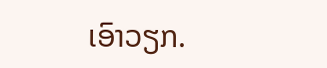ເອົາວຽກ.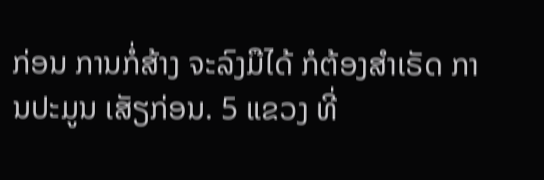ກ່ອນ ການກໍ່ສ້າງ ຈະລົງມືໄດ້ ກໍຕ້ອງສໍາເຣັດ ການປະມູນ ເສັຽກ່ອນ. 5 ແຂວງ ທີ່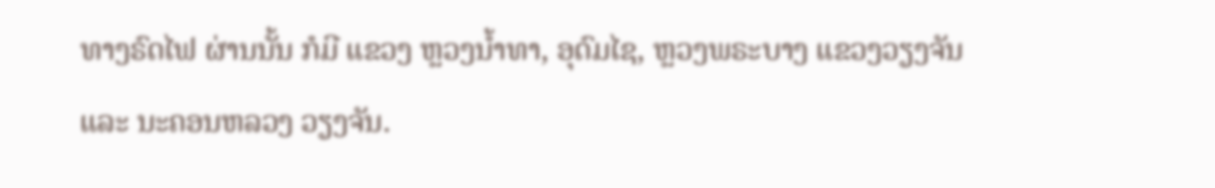ທາງຣົດໄຟ ຜ່ານນັ້ນ ກໍມີ ແຂວງ ຫຼວງນໍ້າທາ, ອຸດົມໄຊ, ຫຼວງພຣະບາງ ແຂວງວຽງຈັນ ແລະ ນະຄອນຫລວງ ວຽງຈັນ.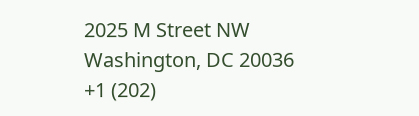2025 M Street NW
Washington, DC 20036
+1 (202)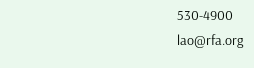530-4900
lao@rfa.org